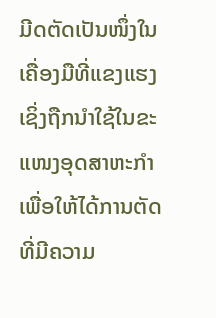ມີດຕັດເປັນໜຶ່ງໃນເຄື່ອງມືທີ່ແຂງແຮງ ເຊິ່ງຖືກນຳໃຊ້ໃນຂະແໜງອຸດສາຫະກຳເພື່ອໃຫ້ໄດ້ການຕັດທີ່ມີຄວາມ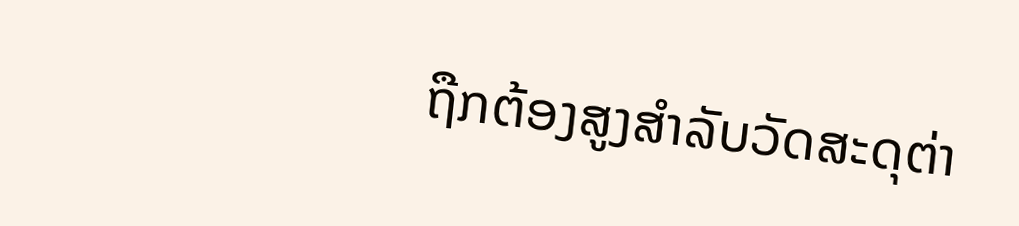ຖືກຕ້ອງສູງສຳລັບວັດສະດຸຕ່າ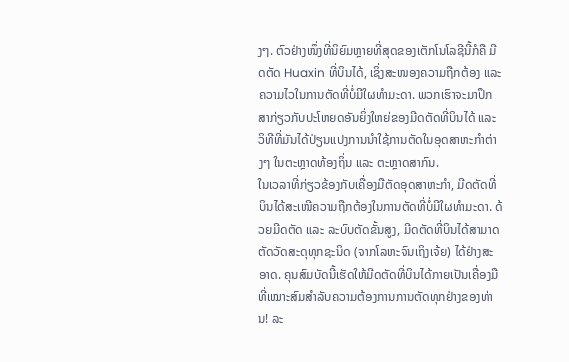ງໆ. ຕົວຢ່າງໜຶ່ງທີ່ນິຍົມຫຼາຍທີ່ສຸດຂອງເຕັກໂນໂລຊີນີ້ກໍຄື ມີດຕັດ Huaxin ທີ່ບິນໄດ້, ເຊິ່ງສະໜອງຄວາມຖືກຕ້ອງ ແລະ ຄວາມໄວໃນການຕັດທີ່ບໍ່ມີໃຜທຳມະດາ. ພວກເຮົາຈະມາປຶກສາກ່ຽວກັບປະໂຫຍດອັນຍິ່ງໃຫຍ່ຂອງມີດຕັດທີ່ບິນໄດ້ ແລະ ວິທີທີ່ມັນໄດ້ປ່ຽນແປງການນຳໃຊ້ການຕັດໃນອຸດສາຫະກຳຕ່າງໆ ໃນຕະຫຼາດທ້ອງຖິ່ນ ແລະ ຕະຫຼາດສາກົນ.
ໃນເວລາທີ່ກ່ຽວຂ້ອງກັບເຄື່ອງມືຕັດອຸດສາຫະກຳ, ມີດຕັດທີ່ບິນໄດ້ສະເໜີຄວາມຖືກຕ້ອງໃນການຕັດທີ່ບໍ່ມີໃຜທຳມະດາ. ດ້ວຍມີດຕັດ ແລະ ລະບົບຕັດຂັ້ນສູງ, ມີດຕັດທີ່ບິນໄດ້ສາມາດຕັດວັດສະດຸທຸກຊະນິດ (ຈາກໂລຫະຈົນເຖິງເຈ້ຍ) ໄດ້ຢ່າງສະອາດ. ຄຸນສົມບັດນີ້ເຮັດໃຫ້ມີດຕັດທີ່ບິນໄດ້ກາຍເປັນເຄື່ອງມືທີ່ເໝາະສົມສຳລັບຄວາມຕ້ອງການການຕັດທຸກຢ່າງຂອງທ່ານ! ລະ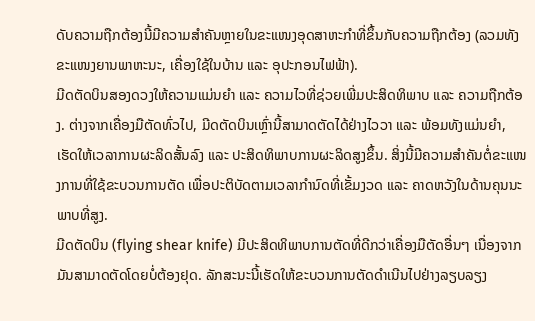ດັບຄວາມຖືກຕ້ອງນີ້ມີຄວາມສຳຄັນຫຼາຍໃນຂະແໜງອຸດສາຫະກຳທີ່ຂຶ້ນກັບຄວາມຖືກຕ້ອງ (ລວມທັງຂະແໜງຍານພາຫະນະ, ເຄື່ອງໃຊ້ໃນບ້ານ ແລະ ອຸປະກອນໄຟຟ້າ).
ມີດຕັດບິນສອງດວງໃຫ້ຄວາມແມ່ນຍຳ ແລະ ຄວາມໄວທີ່ຊ່ວຍເພີ່ມປະສິດທິພາບ ແລະ ຄວາມຖືກຕ້ອງ. ຕ່າງຈາກເຄື່ອງມືຕັດທົ່ວໄປ, ມີດຕັດບິນເຫຼົ່ານີ້ສາມາດຕັດໄດ້ຢ່າງໄວວາ ແລະ ພ້ອມທັງແມ່ນຍຳ, ເຮັດໃຫ້ເວລາການຜະລິດສັ້ນລົງ ແລະ ປະສິດທິພາບການຜະລິດສູງຂຶ້ນ. ສິ່ງນີ້ມີຄວາມສຳຄັນຕໍ່ຂະແໜງການທີ່ໃຊ້ຂະບວນການຕັດ ເພື່ອປະຕິບັດຕາມເວລາກຳນົດທີ່ເຂັ້ມງວດ ແລະ ຄາດຫວັງໃນດ້ານຄຸນນະພາບທີ່ສູງ.
ມີດຕັດບິນ (flying shear knife) ມີປະສິດທິພາບການຕັດທີ່ດີກວ່າເຄື່ອງມືຕັດອື່ນໆ ເນື່ອງຈາກມັນສາມາດຕັດໂດຍບໍ່ຕ້ອງຢຸດ. ລັກສະນະນີ້ເຮັດໃຫ້ຂະບວນການຕັດດຳເນີນໄປຢ່າງລຽບລຽງ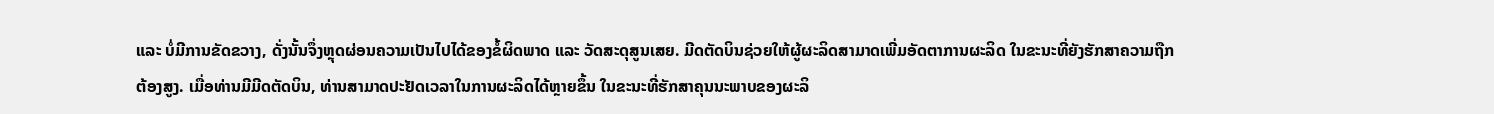ແລະ ບໍ່ມີການຂັດຂວາງ, ດັ່ງນັ້ນຈຶ່ງຫຼຸດຜ່ອນຄວາມເປັນໄປໄດ້ຂອງຂໍ້ຜິດພາດ ແລະ ວັດສະດຸສູນເສຍ. ມີດຕັດບິນຊ່ວຍໃຫ້ຜູ້ຜະລິດສາມາດເພີ່ມອັດຕາການຜະລິດ ໃນຂະນະທີ່ຍັງຮັກສາຄວາມຖືກຕ້ອງສູງ. ເມື່ອທ່ານມີມີດຕັດບິນ, ທ່ານສາມາດປະຢັດເວລາໃນການຜະລິດໄດ້ຫຼາຍຂຶ້ນ ໃນຂະນະທີ່ຮັກສາຄຸນນະພາບຂອງຜະລິ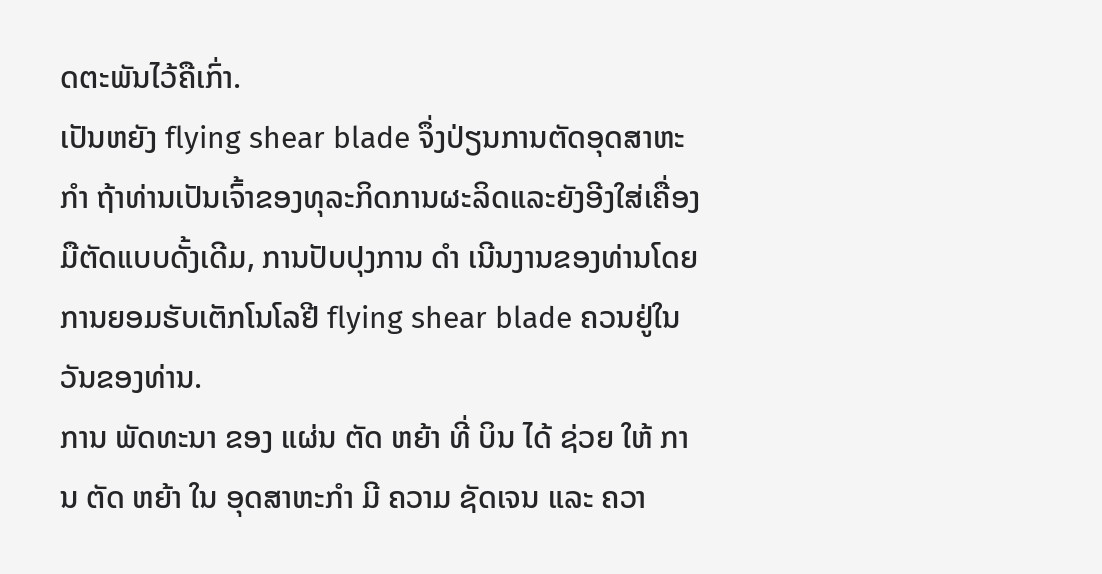ດຕະພັນໄວ້ຄືເກົ່າ.
ເປັນຫຍັງ flying shear blade ຈຶ່ງປ່ຽນການຕັດອຸດສາຫະ ກໍາ ຖ້າທ່ານເປັນເຈົ້າຂອງທຸລະກິດການຜະລິດແລະຍັງອີງໃສ່ເຄື່ອງມືຕັດແບບດັ້ງເດີມ, ການປັບປຸງການ ດໍາ ເນີນງານຂອງທ່ານໂດຍການຍອມຮັບເຕັກໂນໂລຢີ flying shear blade ຄວນຢູ່ໃນວັນຂອງທ່ານ.
ການ ພັດທະນາ ຂອງ ແຜ່ນ ຕັດ ຫຍ້າ ທີ່ ບິນ ໄດ້ ຊ່ວຍ ໃຫ້ ການ ຕັດ ຫຍ້າ ໃນ ອຸດສາຫະກໍາ ມີ ຄວາມ ຊັດເຈນ ແລະ ຄວາ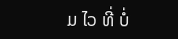ມ ໄວ ທີ່ ບໍ່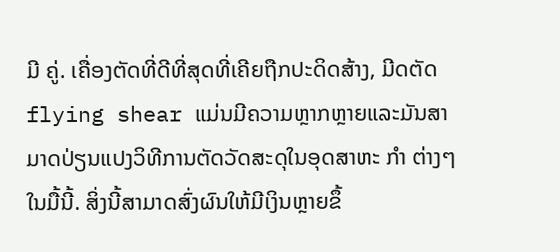ມີ ຄູ່. ເຄື່ອງຕັດທີ່ດີທີ່ສຸດທີ່ເຄີຍຖືກປະດິດສ້າງ, ມີດຕັດ flying shear ແມ່ນມີຄວາມຫຼາກຫຼາຍແລະມັນສາມາດປ່ຽນແປງວິທີການຕັດວັດສະດຸໃນອຸດສາຫະ ກໍາ ຕ່າງໆໃນມື້ນີ້. ສິ່ງນີ້ສາມາດສົ່ງຜົນໃຫ້ມີເງິນຫຼາຍຂຶ້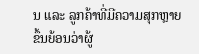ນ ແລະ ລູກຄ້າທີ່ມີຄວາມສຸກຫຼາຍຂຶ້ນຍ້ອນວ່າຜູ້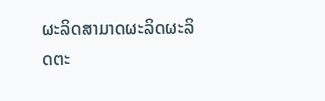ຜະລິດສາມາດຜະລິດຜະລິດຕະ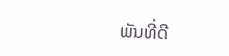ພັນທີ່ດີ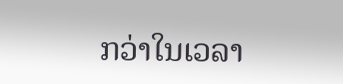ກວ່າໃນເວລາ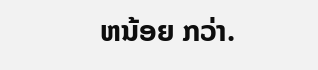ຫນ້ອຍ ກວ່າ.